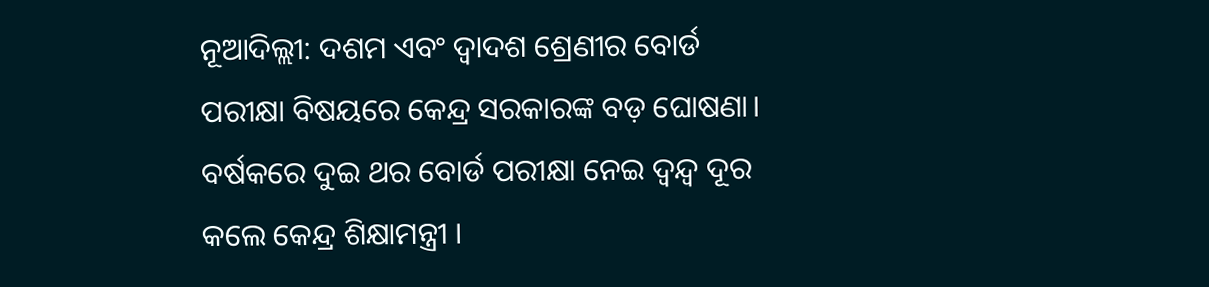ନୂଆଦିଲ୍ଲୀ: ଦଶମ ଏବଂ ଦ୍ୱାଦଶ ଶ୍ରେଣୀର ବୋର୍ଡ ପରୀକ୍ଷା ବିଷୟରେ କେନ୍ଦ୍ର ସରକାରଙ୍କ ବଡ଼ ଘୋଷଣା। ବର୍ଷକରେ ଦୁଇ ଥର ବୋର୍ଡ ପରୀକ୍ଷା ନେଇ ଦ୍ୱନ୍ଦ୍ୱ ଦୂର କଲେ କେନ୍ଦ୍ର ଶିକ୍ଷାମନ୍ତ୍ରୀ ।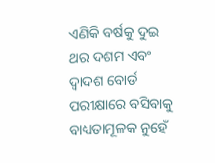ଏଣିକି ବର୍ଷକୁ ଦୁଇ ଥର ଦଶମ ଏବଂ ଦ୍ୱାଦଶ ବୋର୍ଡ ପରୀକ୍ଷାରେ ବସିବାକୁ ବାଧ୍ୟତାମୂଳକ ନୁହେଁ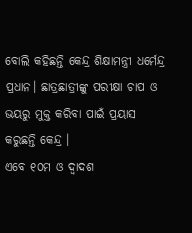ବୋଲି କହିଛନ୍ତି କେନ୍ଦ୍ର ଶିକ୍ଷାମନ୍ତ୍ରୀ ଧର୍ମେନ୍ଦ୍ର ପ୍ରଧାନ। ଛାତ୍ରଛାତ୍ରୀଙ୍କୁ ପରୀକ୍ଷା ଚାପ ଓ ଭୟରୁ ମୁକ୍ତ କରିବା ପାଇଁ ପ୍ରୟାସ କରୁଛନ୍ତି କେନ୍ଦ୍ର ।
ଏବେ ୧୦ମ ଓ ଦ୍ବାଦଶ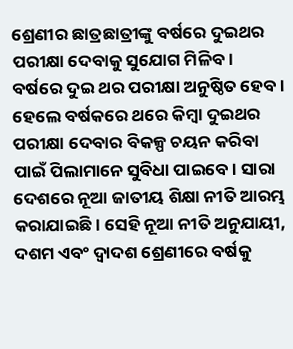ଶ୍ରେଣୀର ଛାତ୍ରଛାତ୍ରୀଙ୍କୁ ବର୍ଷରେ ଦୁଇଥର ପରୀକ୍ଷା ଦେବାକୁ ସୁଯୋଗ ମିଳିବ। ବର୍ଷରେ ଦୁଇ ଥର ପରୀକ୍ଷା ଅନୁଷ୍ଠିତ ହେବ। ହେଲେ ବର୍ଷକରେ ଥରେ କିମ୍ବା ଦୁଇଥର ପରୀକ୍ଷା ଦେବାର ବିକଳ୍ପ ଚୟନ କରିବା ପାଇଁ ପିଲାମାନେ ସୁବିଧା ପାଇବେ। ସାରା ଦେଶରେ ନୂଆ ଜାତୀୟ ଶିକ୍ଷା ନୀତି ଆରମ୍ଭ କରାଯାଇଛି। ସେହି ନୂଆ ନୀତି ଅନୁଯାୟୀ, ଦଶମ ଏବଂ ଦ୍ୱାଦଶ ଶ୍ରେଣୀରେ ବର୍ଷକୁ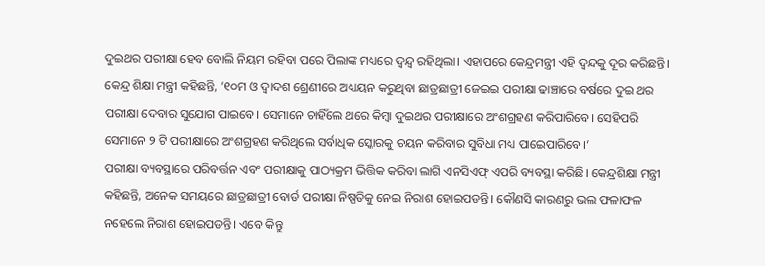ଦୁଇଥର ପରୀକ୍ଷା ହେବ ବୋଲି ନିୟମ ରହିବା ପରେ ପିଲାଙ୍କ ମଧ୍ୟରେ ଦ୍ୱନ୍ଦ୍ୱ ରହିଥିଲା। ଏହାପରେ କେନ୍ଦ୍ରମନ୍ତ୍ରୀ ଏହି ଦ୍ୱନ୍ଦକୁ ଦୂର କରିଛନ୍ତି।
କେନ୍ଦ୍ର ଶିକ୍ଷା ମନ୍ତ୍ରୀ କହିଛନ୍ତି, ‘୧୦ମ ଓ ଦ୍ବାଦଶ ଶ୍ରେଣୀରେ ଅଧ୍ୟୟନ କରୁଥିବା ଛାତ୍ରଛାତ୍ରୀ ଜେଇଇ ପରୀକ୍ଷା ଢାଞ୍ଚାରେ ବର୍ଷରେ ଦୁଇ ଥର ପରୀକ୍ଷା ଦେବାର ସୁଯୋଗ ପାଇବେ। ସେମାନେ ଚାହିଁଲେ ଥରେ କିମ୍ବା ଦୁଇଥର ପରୀକ୍ଷାରେ ଅଂଶଗ୍ରହଣ କରିପାରିବେ। ସେହିପରି ସେମାନେ ୨ ଟି ପରୀକ୍ଷାରେ ଅଂଶଗ୍ରହଣ କରିଥିଲେ ସର୍ବାଧିକ ସ୍କୋରକୁ ଚୟନ କରିବାର ସୁବିଧା ମଧ୍ୟ ପାଇେପାରିବେ।’
ପରୀକ୍ଷା ବ୍ୟବସ୍ଥାରେ ପରିବର୍ତ୍ତନ ଏବଂ ପରୀକ୍ଷାକୁ ପାଠ୍ୟକ୍ରମ ଭିତ୍ତିକ କରିବା ଲାଗି ଏନସିଏଫ୍ ଏପରି ବ୍ୟବସ୍ଥା କରିଛି। କେନ୍ଦ୍ରଶିକ୍ଷା ମନ୍ତ୍ରୀ କହିଛନ୍ତି, ଅନେକ ସମୟରେ ଛାତ୍ରଛାତ୍ରୀ ବୋର୍ଡ ପରୀକ୍ଷା ନିଷ୍ପତିକୁ ନେଇ ନିରାଶ ହୋଇପଡନ୍ତି। କୌଣସି କାରଣରୁ ଭଲ ଫଳାଫଳ ନହେଲେ ନିରାଶ ହୋଇପଡନ୍ତି। ଏବେ କିନ୍ତୁ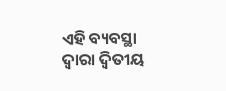ଏହି ବ୍ୟବସ୍ଥା ଦ୍ୱାରା ଦ୍ୱିତୀୟ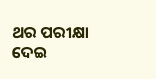ଥର ପରୀକ୍ଷା ଦେଇ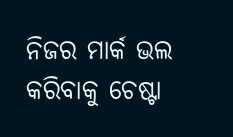ନିଜର ମାର୍କ ଭଲ କରିବାକୁ ଚେଷ୍ଟା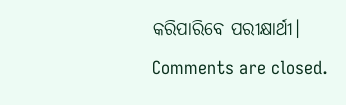କରିପାରିବେ ପରୀକ୍ଷାର୍ଥୀ।
Comments are closed.